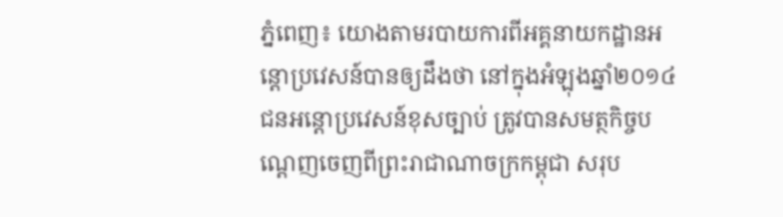ភ្នំពេញ៖ យោងតាមរបាយការពីអគ្គនាយកដ្ឋានអន្តោប្រវេសន៍បានឲ្យដឹងថា នៅក្នុងអំឡុងឆ្នាំ២០១៤ ជនអន្តោប្រវេសន៍ខុសច្បាប់ ត្រូវបានសមត្ថកិច្ចបណ្តេញចេញពីព្រះរាជាណាចក្រកម្ពុជា សរុប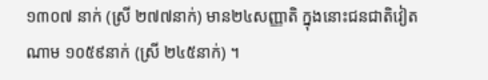១៣០៧ នាក់ (ស្រី ២៧៧នាក់) មាន២៤សញ្ញាតិ ក្នុងនោះជនជាតិវៀតណាម ១០៥៩នាក់ (ស្រី ២៤៥នាក់) ។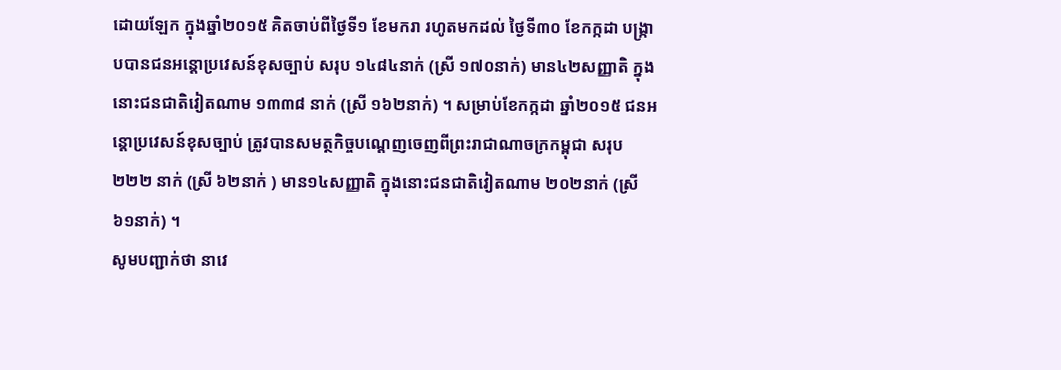ដោយឡែក ក្នុងឆ្នាំ២០១៥ គិតចាប់ពីថ្ងៃទី១ ខែមករា រហូតមកដល់ ថ្ងៃទី៣០ ខែកក្កដា បង្ក្រាបបានជនអន្តោប្រវេសន៍ខុសច្បាប់ សរុប ១៤៨៤នាក់ (ស្រី ១៧០នាក់) មាន៤២សញ្ញាតិ ក្នុងនោះជនជាតិវៀតណាម ១៣៣៨ នាក់ (ស្រី ១៦២នាក់) ។ សម្រាប់ខែកក្កដា ឆ្នាំ២០១៥ ជនអន្តោប្រវេសន៍ខុសច្បាប់ ត្រូវបានសមត្ថកិច្ចបណ្តេញចេញពីព្រះរាជាណាចក្រកម្ពុជា សរុប ២២២ នាក់ (ស្រី ៦២នាក់ ) មាន១៤សញ្ញាតិ ក្នុងនោះជនជាតិវៀតណាម ២០២នាក់ (ស្រី ៦១នាក់) ។
សូមបញ្ជាក់ថា នាវេ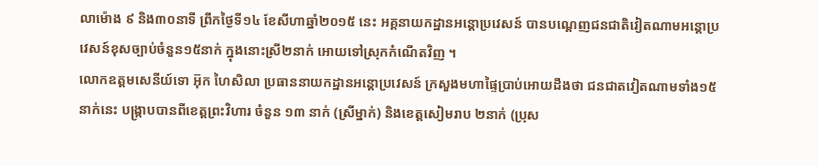លាម៉ោង ៩ និង៣០នាទី ព្រឹកថ្ងៃទី១៤ ខែសីហាឆ្នាំ២០១៥ នេះ អគ្គនាយកដ្ឋានអន្តោប្រវេសន៍ បានបណ្តេញជនជាតិវៀតណាមអន្តោប្រវេសន៍ខុសច្បាប់ចំនួន១៥នាក់ ក្នុងនោះស្រី២នាក់ អោយទៅស្រុកកំណើតវិញ ។
លោកឧត្តមសេនីយ៍ទោ អ៊ុក ហៃសិលា ប្រធាននាយកដ្ឋានអន្តោប្រវេសន៍ ក្រសួងមហាផ្ទៃប្រាប់អោយដឹងថា ជនជាតវៀតណាមទាំង១៥នាក់នេះ បង្ក្រាបបានពីខេត្តព្រះវិហារ ចំនួន ១៣ នាក់ (ស្រីម្នាក់) និងខេត្តសៀមរាប ២នាក់ (ប្រុស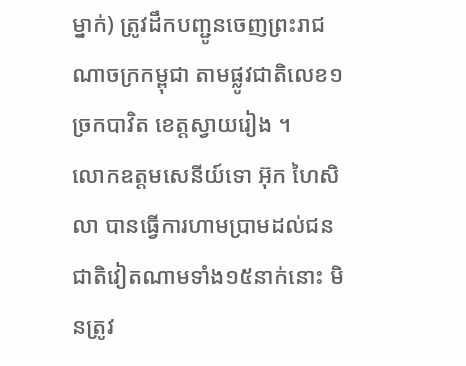ម្នាក់) ត្រូវដឹកបញ្ជូនចេញព្រះរាជណាចក្រកម្ពុជា តាមផ្លូវជាតិលេខ១ ច្រកបាវិត ខេត្តស្វាយរៀង ។
លោកឧត្តមសេនីយ៍ទោ អ៊ុក ហៃសិលា បានធ្វើការហាមប្រាមដល់ជនជាតិវៀតណាមទាំង១៥នាក់នោះ មិនត្រូវ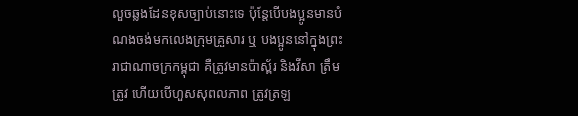លួចឆ្លងដែនខុសច្បាប់នោះទេ ប៉ុន្តែបើបងប្អូនមានបំណងចង់មកលេងក្រុមគ្រួសារ ឬ បងប្អូននៅក្នុងព្រះរាជាណាចក្រកម្ពុជា គឺត្រូវមានប៉ាស្ព័រ និងវីសា ត្រឹមត្រូវ ហើយបើហួសសុពលភាព ត្រូវត្រឡ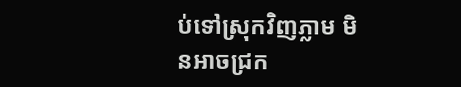ប់ទៅស្រុកវិញភ្លាម មិនអាចជ្រក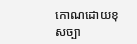កោណដោយខុសច្បា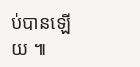ប់បានឡើយ ៕